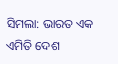ସିମଲା: ଭାରତ ଏକ ଏମିତି ଦେଶ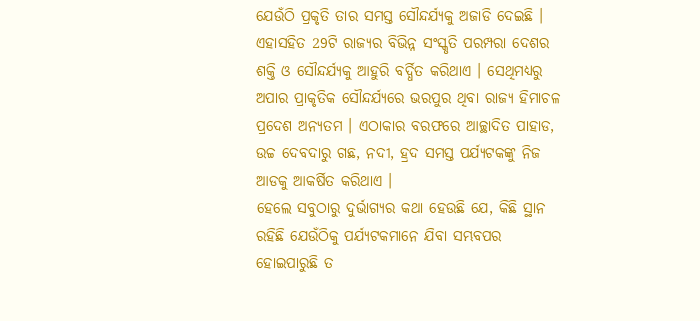ଯେଉଁଠି ପ୍ରକୃତି ତାର ସମସ୍ତ ସୌନ୍ଦର୍ଯ୍ୟକୁ ଅଜାଡି ଦେଇଛି । ଏହାସହିତ 29ଟି ରାଜ୍ୟର ବିଭିନ୍ନ ସଂସ୍କୃତି ପରମ୍ପରା ଦେଶର ଶକ୍ତି ଓ ସୌନ୍ଦର୍ଯ୍ୟକୁ ଆହୁରି ବର୍ଦ୍ଧିତ କରିଥାଏ । ସେଥିମଧ୍ୟରୁ ଅପାର ପ୍ରାକୃତିକ ସୌନ୍ଦର୍ଯ୍ୟରେ ଭରପୁର ଥିବା ରାଜ୍ୟ ହିମାଚଳ ପ୍ରଦେଶ ଅନ୍ୟତମ । ଏଠାକାର ବରଫରେ ଆଚ୍ଛାଦିତ ପାହାଡ, ଉଚ୍ଚ ଦେବଦାରୁ ଗଛ, ନଦୀ, ହ୍ରଦ ସମସ୍ତ ପର୍ଯ୍ୟଟକଙ୍କୁ ନିଜ ଆଡକୁ ଆକର୍ଷିତ କରିଥାଏ ।
ହେଲେ ସବୁଠାରୁ ଦୁର୍ଭାଗ୍ୟର କଥା ହେଉଛି ଯେ, କିଛି ସ୍ଥାନ ରହିଛି ଯେଉଁଠିକୁ ପର୍ଯ୍ୟଟକମାନେ ଯିବା ସମ୍ଭବପର ହୋଇପାରୁଛି ତ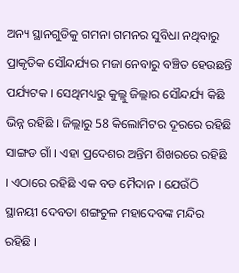ଅନ୍ୟ ସ୍ଥାନଗୁଡିକୁ ଗମନା ଗମନର ସୁବିଧା ନଥିବାରୁ ପ୍ରାକୃତିକ ସୌନ୍ଦର୍ଯ୍ୟର ମଜା ନେବାରୁ ବଞ୍ଚିତ ହେଉଛନ୍ତି ପର୍ଯ୍ୟଟକ । ସେଥିମଧ୍ୟରୁ କୁଲ୍ଲୁ ଜିଲ୍ଲାର ସୌନ୍ଦର୍ଯ୍ୟ କିଛି ଭିନ୍ନ ରହିଛି । ଜିଲ୍ଲାରୁ 58 କିଲୋମିଟର ଦୂରରେ ରହିଛି ସାଙ୍ଗଡ ଗାଁ । ଏହା ପ୍ରଦେଶର ଅନ୍ତିମ ଶିଖରରେ ରହିଛି । ଏଠାରେ ରହିଛି ଏକ ବଡ ମୈଦାନ । ଯେଉଁଠି ସ୍ଥାନୟୀ ଦେବତା ଶଙ୍ଗଚୁଳ ମହାଦେବଙ୍କ ମନ୍ଦିର ରହିଛି ।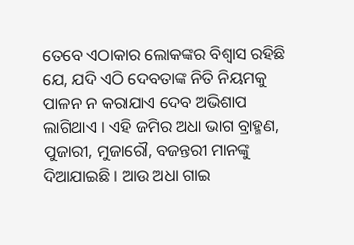ତେବେ ଏଠାକାର ଲୋକଙ୍କର ବିଶ୍ବାସ ରହିଛି ଯେ, ଯଦି ଏଠି ଦେବତାଙ୍କ ନିତି ନିୟମକୁ ପାଳନ ନ କରାଯାଏ ଦେବ ଅଭିଶାପ ଲାଗିଥାଏ । ଏହି ଜମିର ଅଧା ଭାଗ ବ୍ରାହ୍ମଣ, ପୁଜାରୀ, ମୁଜାରୌ, ବଜନ୍ତରୀ ମାନଙ୍କୁ ଦିଆଯାଇଛି । ଆଉ ଅଧା ଗାଇ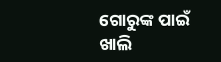ଗୋରୁଙ୍କ ପାଇଁ ଖାଲି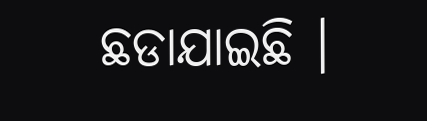ଛଡାଯାଇଛି ।